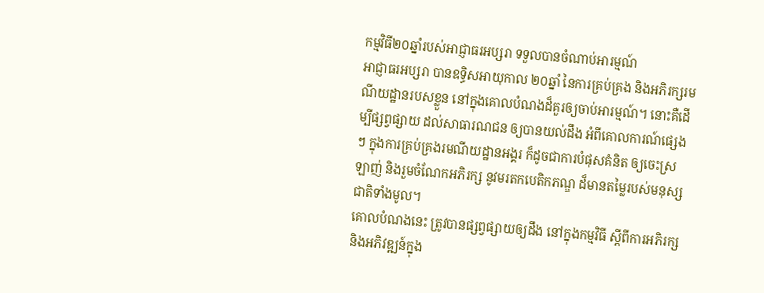កម្មវិធី២០ឆ្នាំរបស់អាជ្ញាធរអប្សរា ទទួលបានចំណាប់អារម្មណ៍
អាជ្ញាធរអប្សរា បានឧទ្ធិសអាយុកាល ២០ឆ្នាំ នៃការគ្រប់គ្រង និងអភិរក្សរមណីយដ្ឋានរបសខ្លួន នៅក្នុងគោលបំណងដ៏គួរឲ្យចាប់អារម្មណ៍។ នោះគឺដើម្បីផ្សព្វផ្សាយ ដល់សាធារណជន ឲ្យបានយល់ដឹង អំពីគោលការណ៍ផ្សេងៗ ក្នុងការគ្រប់គ្រងរមណីយដ្ឋានអង្គរ ក៏ដូចជាការបំផុសគំនិត ឲ្យចេះស្រឡាញ់ និងរួមចំណែកអភិរក្ស នូវមរតកបេតិកភណ្ឌ ដ៏មានតម្លៃរបស់មនុស្សជាតិទាំងមូល។
គោលបំណងនេះ ត្រូវបានផ្សព្វផ្សាយឲ្យដឹង នៅក្នុងកម្មវិធី ស្តីពីការអភិរក្ស និងអភិវឌ្ឍន៍ក្នុង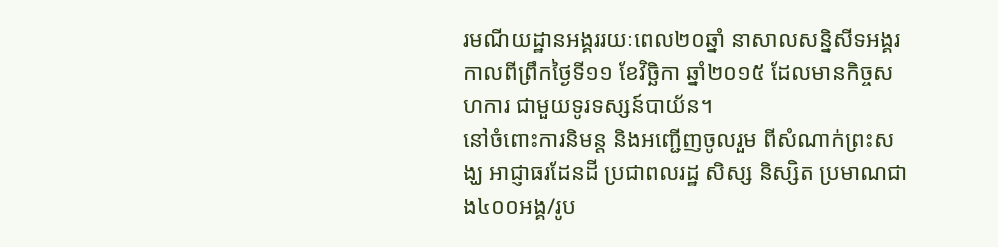រមណីយដ្ឋានអង្គររយៈពេល២០ឆ្នាំ នាសាលសន្និសីទអង្គរ កាលពីព្រឹកថ្ងៃទី១១ ខែវិច្ឆិកា ឆ្នាំ២០១៥ ដែលមានកិច្ចសហការ ជាមួយទូរទស្សន៍បាយ័ន។
នៅចំពោះការនិមន្ត និងអញ្ជើញចូលរួម ពីសំណាក់ព្រះសង្ឃ អាជ្ញាធរដែនដី ប្រជាពលរដ្ឋ សិស្ស និស្សិត ប្រមាណជាង៤០០អង្គ/រូប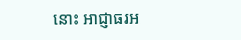នោះ អាជ្ញាធរអ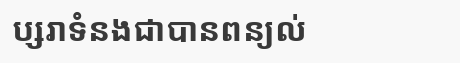ប្សរាទំនងជាបានពន្យល់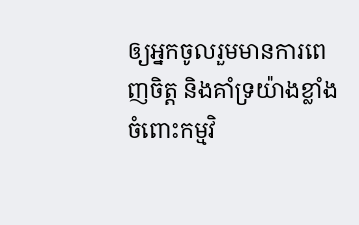ឲ្យអ្នកចូលរួមមានការពេញចិត្ត និងគាំទ្រយ៉ាងខ្លាំង ចំពោះកម្មវិ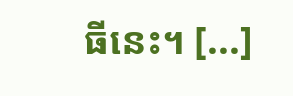ធីនេះ។ [...]